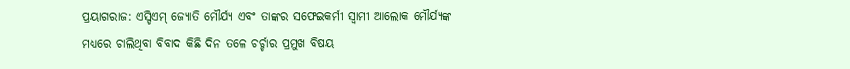ପ୍ରୟାଗରାଜ: ଏସ୍ଡିଏମ୍ ଜ୍ୟୋତି ମୌର୍ଯ୍ୟ ଏବଂ ତାଙ୍କର ସଫେଇକର୍ମୀ ସ୍ବାମୀ ଆଲୋକ ମୌର୍ଯ୍ୟଙ୍କ ମଧ୍ୟରେ ଚାଲିଥିବା ବିବାଦ କିଛି ଦିନ ତଳେ ଚର୍ଚ୍ଚାର ପ୍ରମୁଖ ବିଷୟ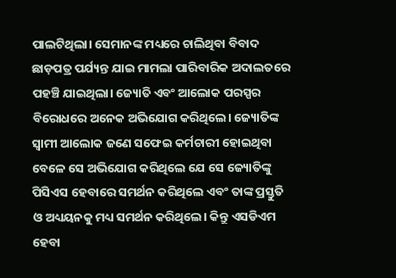ପାଲଟିଥିଲା। ସେମାନଙ୍କ ମଧ୍ୟରେ ଚାଲିଥିବା ବିବାଦ ଛାଡ଼ପତ୍ର ପର୍ଯ୍ୟନ୍ତ ଯାଇ ମାମଲା ପାରିବାରିକ ଅଦାଲତରେ ପହଞ୍ଚି ଯାଇଥିଲା। ଜ୍ୟୋତି ଏବଂ ଆଲୋକ ପରସ୍ପର ବିରୋଧରେ ଅନେକ ଅଭିଯୋଗ କରିଥିଲେ। ଜ୍ୟୋତିଙ୍କ ସ୍ୱାମୀ ଆଲୋକ ଜଣେ ସଫେଇ କର୍ମଚାରୀ ହୋଇଥିବା ବେଳେ ସେ ଅଭିଯୋଗ କରିଥିଲେ ଯେ ସେ ଜ୍ୟୋତିଙ୍କୁ ପିସିଏସ ହେବାରେ ସମର୍ଥନ କରିଥିଲେ ଏବଂ ତାଙ୍କ ପ୍ରସ୍ତୁତି ଓ ଅଧ୍ୟୟନକୁ ମଧ୍ୟ ସମର୍ଥନ କରିଥିଲେ। କିନ୍ତୁ ଏସଡିଏମ ହେବା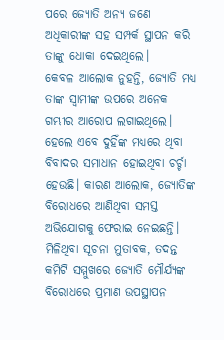ପରେ ଜ୍ୟୋତି ଅନ୍ୟ ଜଣେ ଅଧିକାରୀଙ୍କ ସହ ସମ୍ପର୍କ ସ୍ଥାପନ କରି ତାଙ୍କୁ ଧୋକା ଦେଇଥିଲେ।
କେବଳ ଆଲୋକ ନୁହନ୍ତି, ଜ୍ୟୋତି ମଧ୍ୟ ତାଙ୍କ ସ୍ବାମୀଙ୍କ ଉପରେ ଅନେକ ଗମ୍ଭୀର ଆରୋପ ଲଗାଇଥିଲେ। ହେଲେ ଏବେ ଦୁହିଁଙ୍କ ମଧ୍ୟରେ ଥିବା ବିବାଦର ସମାଧାନ ହୋଇଥିବା ଚର୍ଚ୍ଚା ହେଉଛି। କାରଣ ଆଲୋକ, ଜ୍ୟୋତିଙ୍କ ବିରୋଧରେ ଆଣିଥିବା ସମସ୍ତ ଅଭିଯୋଗକୁ ଫେରାଇ ନେଇଛନ୍ତି।
ମିଳିଥିବା ସୂଚନା ମୁତାବକ, ତଦନ୍ତ କମିଟି ସମ୍ମୁଖରେ ଜ୍ୟୋତି ମୌର୍ଯ୍ୟଙ୍କ ବିରୋଧରେ ପ୍ରମାଣ ଉପସ୍ଥାପନ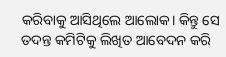କରିବାକୁ ଆସିଥିଲେ ଆଲୋକ। କିନ୍ତୁ ସେ ତଦନ୍ତ କମିଟିକୁ ଲିଖିତ ଆବେଦନ କରି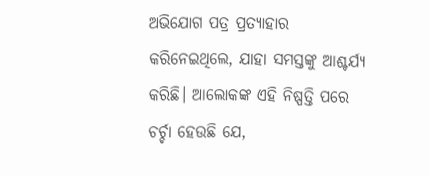ଅଭିଯୋଗ ପତ୍ର ପ୍ରତ୍ୟାହାର କରିନେଇଥିଲେ, ଯାହା ସମସ୍ତଙ୍କୁ ଆଶ୍ଚର୍ଯ୍ୟ କରିଛି। ଆଲୋକଙ୍କ ଏହି ନିଷ୍ପତ୍ତି ପରେ ଚର୍ଚ୍ଚା ହେଉଛି ଯେ,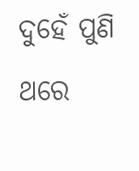ଦୁହେଁ ପୁଣି ଥରେ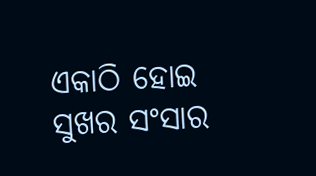ଏକାଠି ହୋଇ ସୁଖର ସଂସାର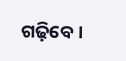ଗଢ଼ିବେ।